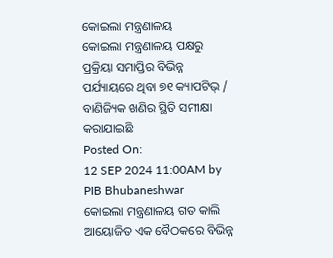କୋଇଲା ମନ୍ତ୍ରଣାଳୟ
କୋଇଲା ମନ୍ତ୍ରଣାଳୟ ପକ୍ଷରୁ ପ୍ରକ୍ରିୟା ସମାପ୍ତିର ବିଭିନ୍ନ ପର୍ଯ୍ୟାୟରେ ଥିବା ୭୧ କ୍ୟାପଟିଭ୍ / ବାଣିଜ୍ୟିକ ଖଣିର ସ୍ଥିତି ସମୀକ୍ଷା କରାଯାଇଛି
Posted On:
12 SEP 2024 11:00AM by PIB Bhubaneshwar
କୋଇଲା ମନ୍ତ୍ରଣାଳୟ ଗତ କାଲି ଆୟୋଜିତ ଏକ ବୈଠକରେ ବିଭିନ୍ନ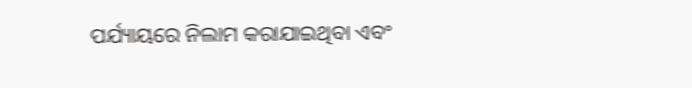ପର୍ଯ୍ୟାୟରେ ନିଲାମ କରାଯାଇଥିବା ଏବଂ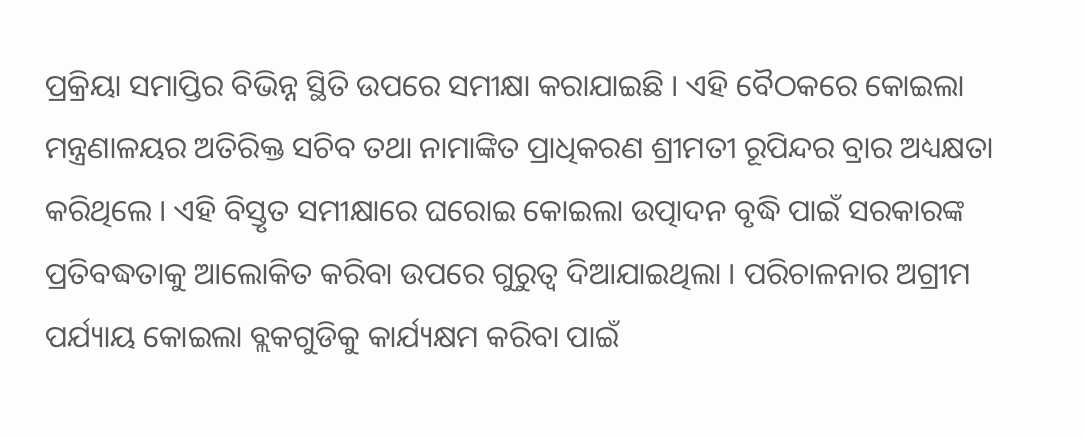ପ୍ରକ୍ରିୟା ସମାପ୍ତିର ବିଭିନ୍ନ ସ୍ଥିତି ଉପରେ ସମୀକ୍ଷା କରାଯାଇଛି । ଏହି ବୈଠକରେ କୋଇଲା ମନ୍ତ୍ରଣାଳୟର ଅତିରିକ୍ତ ସଚିବ ତଥା ନାମାଙ୍କିତ ପ୍ରାଧିକରଣ ଶ୍ରୀମତୀ ରୂପିନ୍ଦର ବ୍ରାର ଅଧ୍ୟକ୍ଷତା କରିଥିଲେ । ଏହି ବିସ୍ତୃତ ସମୀକ୍ଷାରେ ଘରୋଇ କୋଇଲା ଉତ୍ପାଦନ ବୃଦ୍ଧି ପାଇଁ ସରକାରଙ୍କ ପ୍ରତିବଦ୍ଧତାକୁ ଆଲୋକିତ କରିବା ଉପରେ ଗୁରୁତ୍ୱ ଦିଆଯାଇଥିଲା । ପରିଚାଳନାର ଅଗ୍ରୀମ ପର୍ଯ୍ୟାୟ କୋଇଲା ବ୍ଲକଗୁଡିକୁ କାର୍ଯ୍ୟକ୍ଷମ କରିବା ପାଇଁ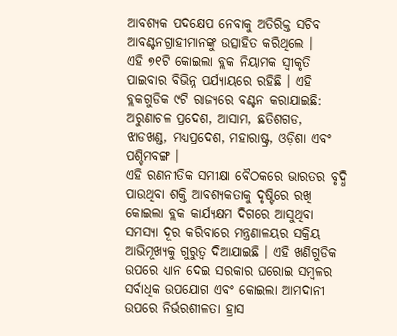ଆବଶ୍ୟକ ପଦକ୍ଷେପ ନେବାକୁ ଅତିରିକ୍ତ ସଚିବ ଆବଣ୍ଟନଗ୍ରାହୀମାନଙ୍କୁ ଉତ୍ସାହିତ କରିଥିଲେ ।
ଏହି ୭୧ଟି କୋଇଲା ବ୍ଲକ ନିୟାମକ ସ୍ୱୀକୃତି ପାଇବାର ବିଭିନ୍ନ ପର୍ଯ୍ୟାୟରେ ରହିଛି । ଏହି ବ୍ଲକଗୁଡିକ ୯ଟି ରାଜ୍ୟରେ ବଣ୍ଟନ କରାଯାଇଛି: ଅରୁଣାଚଳ ପ୍ରଦେଶ, ଆସାମ, ଛତିଶଗଡ, ଝାଡଖଣ୍ଡ, ମଧ୍ୟପ୍ରଦେଶ, ମହାରାଷ୍ଟ୍ର, ଓଡ଼ିଶା ଏବଂ ପଶ୍ଚିମବଙ୍ଗ ।
ଏହି ରଣନୀତିକ ସମୀକ୍ଷା ବୈଠକରେ ଭାରତର ବୃଦ୍ଧି ପାଉଥିବା ଶକ୍ତି ଆବଶ୍ୟକତାକୁ ଦୃଷ୍ଟିରେ ରଖି କୋଇଲା ବ୍ଲକ କାର୍ଯ୍ୟକ୍ଷମ ଦିଗରେ ଆସୁଥିବା ସମସ୍ୟା ଦୂର କରିବାରେ ମନ୍ତ୍ରଣାଳୟର ସକ୍ରିୟ ଆଭିମୂଖ୍ୟକୁ ଗୁରୁତ୍ୱ ଦିଆଯାଇଛି । ଏହି ଖଣିଗୁଡିକ ଉପରେ ଧ୍ୟାନ ଦେଇ ସରକାର ଘରୋଇ ସମ୍ବଳର ସର୍ବାଧିକ ଉପଯୋଗ ଏବଂ କୋଇଲା ଆମଦାନୀ ଉପରେ ନିର୍ଭରଶୀଳତା ହ୍ରାସ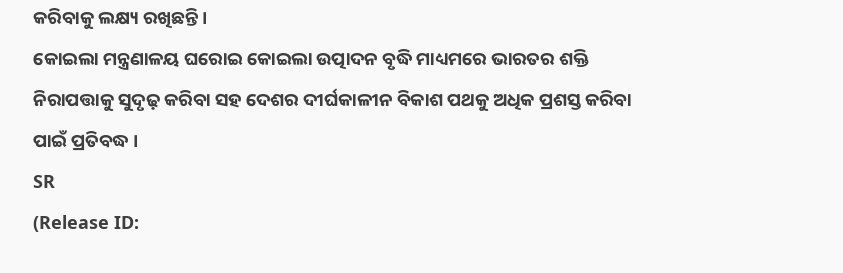କରିବାକୁ ଲକ୍ଷ୍ୟ ରଖିଛନ୍ତି ।
କୋଇଲା ମନ୍ତ୍ରଣାଳୟ ଘରୋଇ କୋଇଲା ଉତ୍ପାଦନ ବୃଦ୍ଧି ମାଧ୍ୟମରେ ଭାରତର ଶକ୍ତି ନିରାପତ୍ତାକୁ ସୁଦୃଢ଼ କରିବା ସହ ଦେଶର ଦୀର୍ଘକାଳୀନ ବିକାଶ ପଥକୁ ଅଧିକ ପ୍ରଶସ୍ତ କରିବା ପାଇଁ ପ୍ରତିବଦ୍ଧ ।
SR
(Release ID: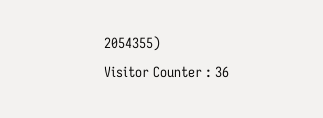2054355)
Visitor Counter : 36